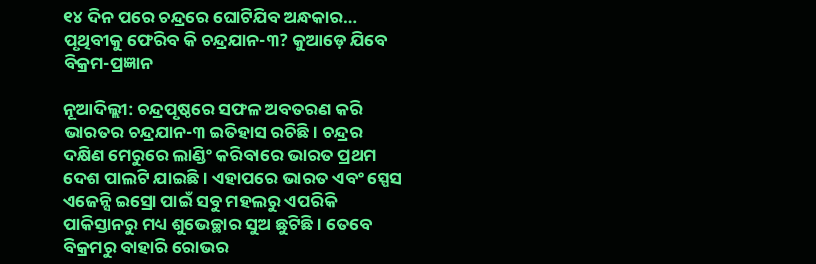୧୪ ଦିନ ପରେ ଚନ୍ଦ୍ରରେ ଘୋଟିଯିବ ଅନ୍ଧକାର… ପୃଥିବୀକୁ ଫେରିବ କି ଚନ୍ଦ୍ରଯାନ-୩? କୁଆଡ଼େ ଯିବେ ବିକ୍ରମ-ପ୍ରଜ୍ଞାନ

ନୂଆଦିଲ୍ଲୀ: ଚନ୍ଦ୍ରପୃଷ୍ଠରେ ସଫଳ ଅବତରଣ କରି ଭାରତର ଚନ୍ଦ୍ରଯାନ-୩ ଇତିହାସ ରଚିଛି । ଚନ୍ଦ୍ରର ଦକ୍ଷିଣ ମେରୁରେ ଲାଣ୍ଡିଂ କରିବାରେ ଭାରତ ପ୍ରଥମ ଦେଶ ପାଲଟି ଯାଇଛି । ଏହାପରେ ଭାରତ ଏବଂ ସ୍ପେସ ଏଜେନ୍ସି ଇସ୍ରୋ ପାଇଁ ସବୁ ମହଲରୁ ଏପରିକି ପାକିସ୍ତାନରୁ ମଧ୍ୟ ଶୁଭେଚ୍ଛାର ସୁଅ ଛୁଟିଛି । ତେବେ ବିକ୍ରମରୁ ବାହାରି ରୋଭର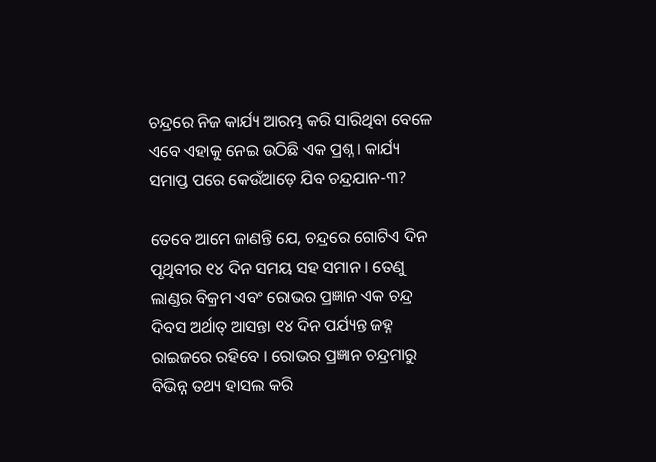ଚନ୍ଦ୍ରରେ ନିଜ କାର୍ଯ୍ୟ ଆରମ୍ଭ କରି ସାରିଥିବା ବେଳେ ଏବେ ଏହାକୁ ନେଇ ଉଠିଛି ଏକ ପ୍ରଶ୍ନ । କାର୍ଯ୍ୟ ସମାପ୍ତ ପରେ କେଉଁଆଡ଼େ ଯିବ ଚନ୍ଦ୍ରଯାନ-୩?

ତେବେ ଆମେ ଜାଣନ୍ତି ଯେ, ଚନ୍ଦ୍ରରେ ଗୋଟିଏ ଦିନ ପୃଥିବୀର ୧୪ ଦିନ ସମୟ ସହ ସମାନ । ତେଣୁ ଲାଣ୍ଡର ବିକ୍ରମ ଏବଂ ରୋଭର ପ୍ରଜ୍ଞାନ ଏକ ଚନ୍ଦ୍ର ଦିବସ ଅର୍ଥାତ୍ ଆସନ୍ତା ୧୪ ଦିନ ପର୍ଯ୍ୟନ୍ତ ଜହ୍ନ ରାଇଜରେ ରହିବେ । ରୋଭର ପ୍ରଜ୍ଞାନ ଚନ୍ଦ୍ରମାରୁ ବିଭିନ୍ନ ତଥ୍ୟ ହାସଲ କରି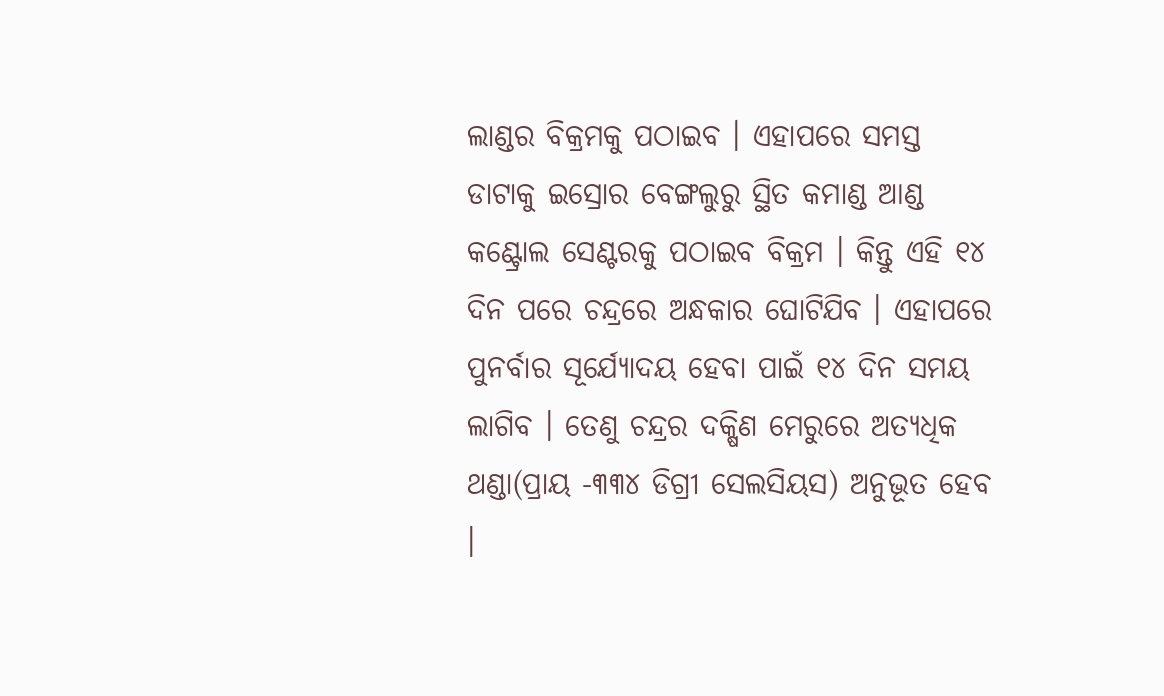ଲାଣ୍ଡର ବିକ୍ରମକୁ ପଠାଇବ । ଏହାପରେ ସମସ୍ତ ଡାଟାକୁ ଇସ୍ରୋର ବେଙ୍ଗଲୁରୁ ସ୍ଥିତ କମାଣ୍ଡ ଆଣ୍ଡ କଣ୍ଟ୍ରୋଲ ସେଣ୍ଟରକୁ ପଠାଇବ ବିକ୍ରମ । କିନ୍ତୁ ଏହି ୧୪ ଦିନ ପରେ ଚନ୍ଦ୍ରରେ ଅନ୍ଧକାର ଘୋଟିଯିବ । ଏହାପରେ ପୁନର୍ବାର ସୂର୍ଯ୍ୟୋଦୟ ହେବା ପାଇଁ ୧୪ ଦିନ ସମୟ ଲାଗିବ । ତେଣୁ ଚନ୍ଦ୍ରର ଦକ୍ଷିଣ ମେରୁରେ ଅତ୍ୟଧିକ ଥଣ୍ଡା(ପ୍ରାୟ -୩୩୪ ଡିଗ୍ରୀ ସେଲସିୟସ) ଅନୁଭୂତ ହେବ ।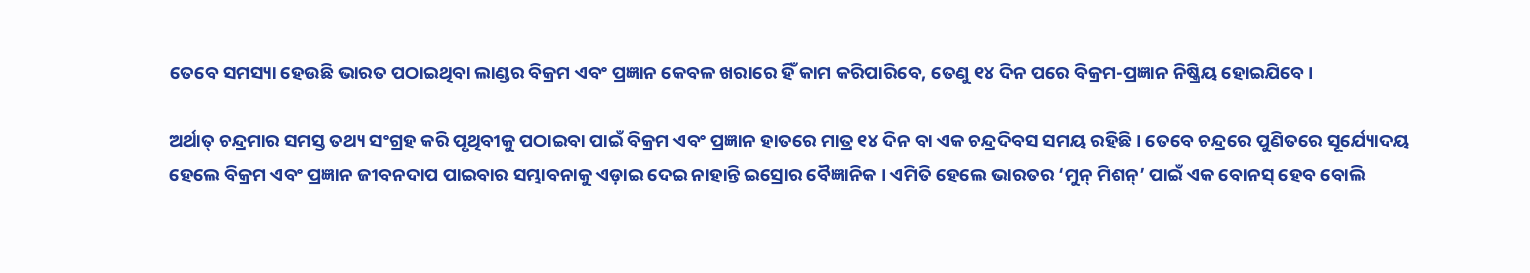ତେବେ ସମସ୍ୟା ହେଉଛି ଭାରତ ପଠାଇଥିବା ଲାଣ୍ଡର ବିକ୍ରମ ଏବଂ ପ୍ରଜ୍ଞାନ କେବଳ ଖରାରେ ହିଁ କାମ କରିପାରିବେ, ତେଣୁ ୧୪ ଦିନ ପରେ ବିକ୍ରମ-ପ୍ରଜ୍ଞାନ ନିଷ୍କ୍ରିୟ ହୋଇଯିବେ ।

ଅର୍ଥାତ୍ ଚନ୍ଦ୍ରମାର ସମସ୍ତ ତଥ୍ୟ ସଂଗ୍ରହ କରି ପୃଥିବୀକୁ ପଠାଇବା ପାଇଁ ବିକ୍ରମ ଏବଂ ପ୍ରଜ୍ଞାନ ହାତରେ ମାତ୍ର ୧୪ ଦିନ ବା ଏକ ଚନ୍ଦ୍ରଦିବସ ସମୟ ରହିଛି । ତେବେ ଚନ୍ଦ୍ରରେ ପୁଣିତରେ ସୂର୍ଯ୍ୟୋଦୟ ହେଲେ ବିକ୍ରମ ଏବଂ ପ୍ରଜ୍ଞାନ ଜୀବନଦାପ ପାଇବାର ସମ୍ଭାବନାକୁ ଏଡ଼ାଇ ଦେଇ ନାହାନ୍ତି ଇସ୍ରୋର ବୈଜ୍ଞାନିକ । ଏମିତି ହେଲେ ଭାରତର ‘ମୁନ୍ ମିଶନ୍’ ପାଇଁ ଏକ ବୋନସ୍ ହେବ ବୋଲି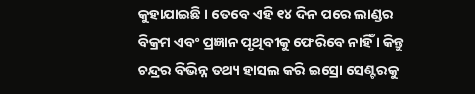କୁହାଯାଇଛି । ତେବେ ଏହି ୧୪ ଦିନ ପରେ ଲାଣ୍ଡର ବିକ୍ରମ ଏବଂ ପ୍ରଜ୍ଞାନ ପୃଥିବୀକୁ ଫେରିବେ ନାହିଁ । କିନ୍ତୁ ଚନ୍ଦ୍ରର ବିଭିନ୍ନ ତଥ୍ୟ ହାସଲ କରି ଇସ୍ରୋ ସେଣ୍ଟରକୁ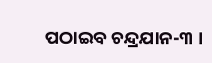ପଠାଇବ ଚନ୍ଦ୍ରଯାନ-୩ ।